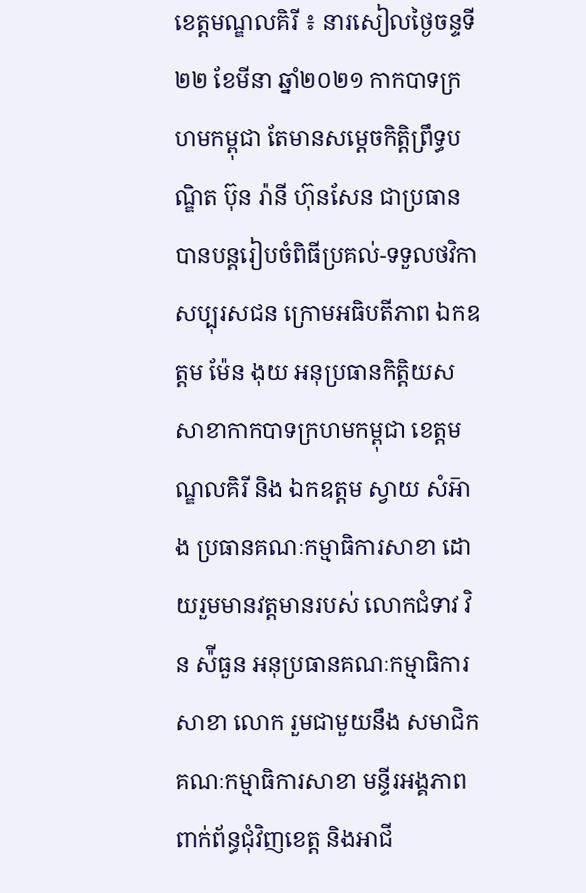ខេត្តមណ្ឌលគិរី ៖ នារសៀលថ្ងៃចន្ទទី២២ ខែមីនា ឆ្នាំ២០២១ កាកបាទក្រហមកម្ពុជា តែមានសម្ដេចកិត្តិព្រឹទ្ធបណ្ឌិត ប៊ុន រ៉ានី ហ៊ុនសែន ជាប្រធាន បានបន្តរៀបចំពិធីប្រគល់-ទទួលថវិកាសប្បុរសជន ក្រោមអធិបតីភាព ឯកឧត្តម ម៉ែន ងុយ អនុប្រធានកិត្តិយសសាខាកាកបាទក្រហមកម្ពុជា ខេត្តមណ្ឌលគិរី និង ឯកឧត្តម ស្វាយ សំអ៑ាង ប្រធានគណៈកម្មាធិការសាខា ដោយរួមមានវត្តមានរបស់ លោកជំទាវ វិន ស៉ីធួន អនុប្រធានគណៈកម្មាធិការសាខា លោក រួមជាមួយនឹង សមាជិក គណៈកម្មាធិការសាខា មន្ទីរអង្គភាពពាក់ព័ន្ធជុំវិញខេត្ត និងអាជី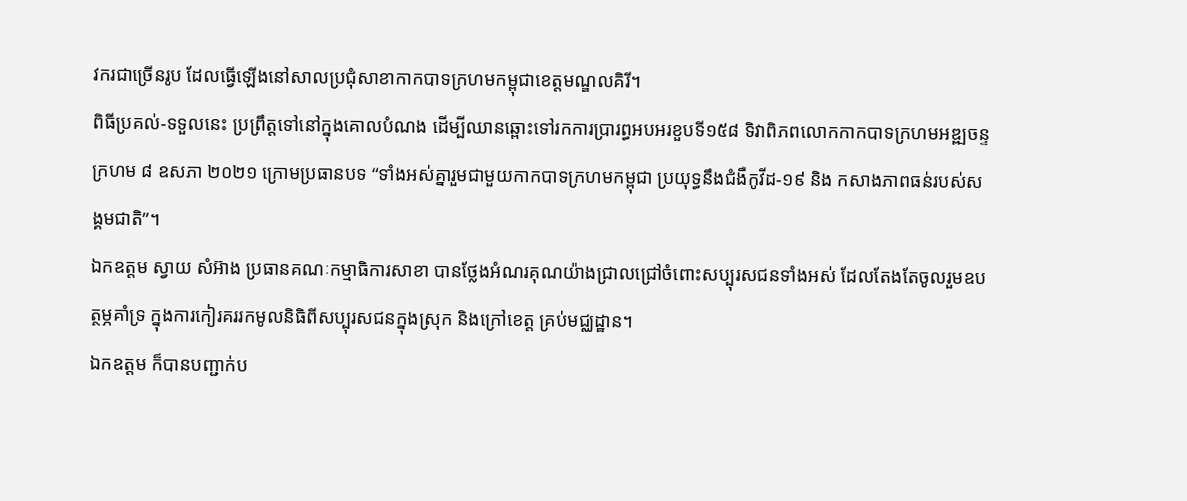វករជាច្រើនរូប ដែលធ្វើឡើងនៅសាលប្រជុំសាខាកាកបាទក្រហមកម្ពុជាខេត្តមណ្ឌលគិរី។
ពិធីប្រគល់-ទទួលនេះ ប្រព្រឹត្តទៅនៅក្នុងគោលបំណង ដើម្បីឈានឆ្ពោះទៅរកការប្រារព្ធអបអរខួបទី១៥៨ ទិវាពិភពលោកកាកបាទក្រហមអឌ្ឍចន្ទក្រហម ៨ ឧសភា ២០២១ ក្រោមប្រធានបទ “ទាំងអស់គ្នារួមជាមួយកាកបាទក្រហមកម្ពុជា ប្រយុទ្ធនឹងជំងឺកូវីដ-១៩ និង កសាងភាពធន់របស់សង្គមជាតិ”។
ឯកឧត្តម ស្វាយ សំអ៊ាង ប្រធានគណៈកម្មាធិការសាខា បានថ្លែងអំណរគុណយ៉ាងជ្រាលជ្រៅចំពោះសប្បុរសជនទាំងអស់ ដែលតែងតែចូលរួមឧបត្ថម្ភគាំទ្រ ក្នុងការកៀរគររកមូលនិធិពីសប្បុរសជនក្នុងស្រុក និងក្រៅខេត្ត គ្រប់មជ្ឈដ្ឋាន។
ឯកឧត្តម ក៏បានបញ្ជាក់ប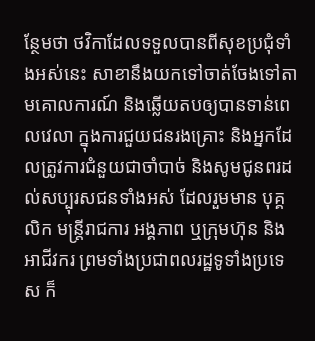ន្ថែមថា ថវិកាដែលទទួលបានពីសុខប្រជុំទាំងអស់នេះ សាខានឹងយកទៅចាត់ចែងទៅតាមគោលការណ៍ និងឆ្លើយតបឲ្យបានទាន់ពេលវេលា ក្នុងការជួយជនរងគ្រោះ និងអ្នកដែលត្រូវការជំនួយជាចាំបាច់ និងសូមជូនពរដល់សប្បុរសជនទាំងអស់ ដែលរួមមាន បុគ្គលិក មន្ត្រីរាជការ អង្គភាព ឬក្រុមហ៊ុន និងអាជីវករ ព្រមទាំងប្រជាពលរដ្ឋទូទាំងប្រទេស ក៏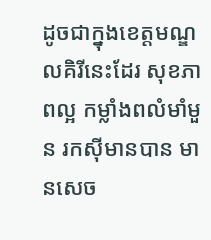ដូចជាក្នុងខេត្តមណ្ឌលគិរីនេះដែរ សុខភាពល្អ កម្លាំងពលំមាំមួន រកស៊ីមានបាន មានសេច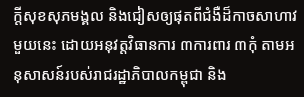ក្ដីសុខសុភមង្គល និងជៀសឲ្យផុតពីជំងឺដ៏កាចសាហាវមួយនេះ ដោយអនុវត្តវិធានការ ៣ការពារ ៣កុំ តាមអនុសាសន៍របស់រាជរដ្ឋាភិបាលកម្ពុជា និង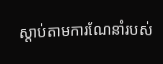ស្ដាប់តាមការណែនាំរបស់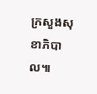ក្រសួងសុខាភិបាល៕